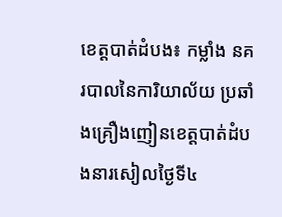ខេត្តបាត់ដំបង៖ កម្លាំង នគរបាលនៃការិយាល័យ ប្រឆាំងគ្រឿងញៀនខេត្តបាត់ដំបងនារសៀលថ្ងៃទី៤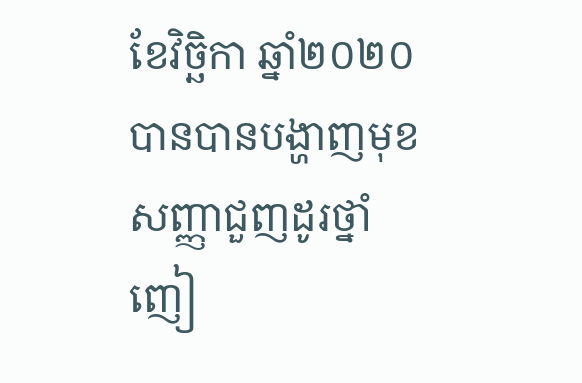ខែវិច្ឆិកា ឆ្នាំ២០២០បានបានបង្ហាញមុខសញ្ញាជួញដូរថ្នាំញៀ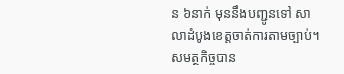ន ៦នាក់ មុននឹងបញ្ជូនទៅ សាលាដំបូងខេត្តចាត់ការតាមច្បាប់។
សមត្ថកិច្ចបាន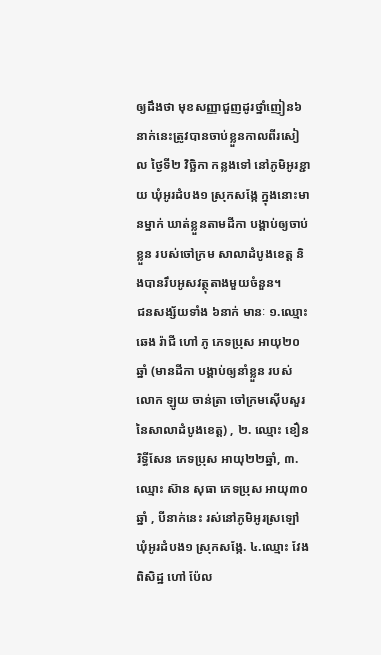ឲ្យដឹងថា មុខសញ្ញាជួញដូរថ្នាំញៀន៦នាក់នេះត្រូវបានចាប់ខ្លួនកាលពីរសៀល ថ្ងៃទី២ វិច្ឆិកា កន្លងទៅ នៅភូមិអូរខ្ជាយ ឃុំអូរដំបង១ ស្រុកសង្កែ ក្នុងនោះមានម្នាក់ ឃាត់ខ្លួនតាមដីកា បង្គាប់ឲ្យចាប់ខ្លួន របស់ចៅក្រម សាលាដំបូងខេត្ត និងបានរឹបអូសវត្ថុតាងមួយចំនួន។
ជនសង្ស័យទាំង ៦នាក់ មានៈ ១.ឈ្មោះ ឆេង រ៉ាជី ហៅ ភូ ភេទប្រុស អាយុ២០ឆ្នាំ (មានដីកា បង្គាប់ឲ្យនាំខ្លួន របស់លោក ឡូយ ចាន់ត្រា ចៅក្រមស៊ើបសួរ នៃសាលាដំបូងខេត្ត) , ២. ឈ្មោះ ខឿន រិទ្ធីសែន ភេទប្រុស អាយុ២២ឆ្នាំ, ៣. ឈ្មោះ ស៊ាន សុធា ភេទប្រុស អាយុ៣០ឆ្នាំ , បីនាក់នេះ រស់នៅភូមិអូរស្រឡៅ ឃុំអូរដំបង១ ស្រុកសង្កែ. ៤.ឈ្មោះ វែង ពិសិដ្ឋ ហៅ ប៉ែល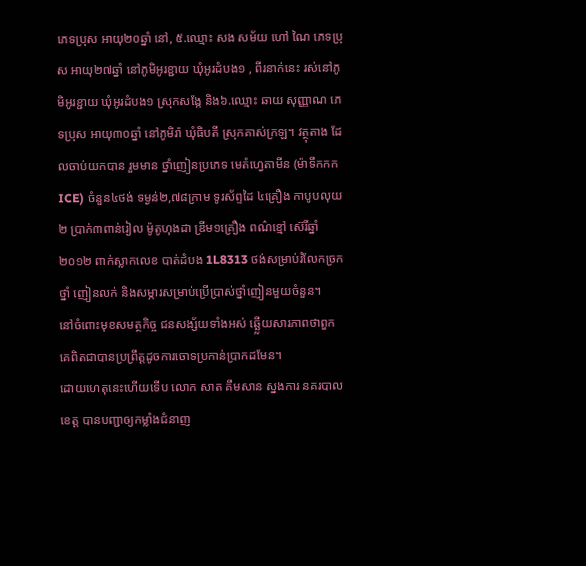ភេទប្រុស អាយុ២០ឆ្នាំ នៅ, ៥.ឈ្មោះ សង សម័យ ហៅ ណៃ ភេទប្រុស អាយុ២៧ឆ្នាំ នៅភូមិអូរខ្ជាយ ឃុំអូរដំបង១ , ពីរនាក់នេះ រស់នៅភូមិអូរខ្ជាយ ឃុំអូរដំបង១ ស្រុកសង្កែ និង៦.ឈ្មោះ ឆាយ សុញ្ញាណ ភេទប្រុស អាយុ៣០ឆ្នាំ នៅភូមិរ៉ា ឃុំធិបតី ស្រុកគាស់ក្រឡ។ វត្ថុតាង ដែលចាប់យកបាន រួមមាន ថ្នាំញៀនប្រភេទ មេតំហ្វេតាមីន (ម៉ាទឹកកក ICE) ចំនួន៤ថង់ ទម្ងន់២,៧៨ក្រាម ទូរស័ព្ទដៃ ៤គ្រឿង កាបូបលុយ២ ប្រាក់៣ពាន់រៀល ម៉ូតូហុងដា ឌ្រីម១គ្រឿង ពណ៌ខ្មៅ ស៊េរីឆ្នាំ២០១២ ពាក់ស្លាកលេខ បាត់ដំបង 1L8313 ថង់សម្រាប់រំលែកច្រកថ្នាំ ញៀនលក់ និងសម្ភារសម្រាប់ប្រើប្រាស់ថ្នាំញៀនមួយចំនួន។
នៅចំពោះមុខសមត្ថកិច្ច ជនសង្ស័យទាំងអស់ ឆ្ឆ្លើយសារភាពថាពួកគេពិតជាបានប្រព្រឹត្តដូចការចោទប្រកាន់ប្រាកដមែន។
ដោយហេតុនេះហើយទើប លោក សាត គឹមសាន ស្នងការ នគរបាលខេត្ត បានបញ្ជាឲ្យកម្លាំងជំនាញ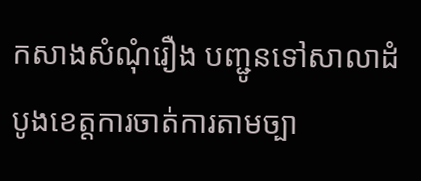កសាងសំណុំរឿង បញ្ជូនទៅសាលាដំបូងខេត្តការចាត់ការតាមច្បា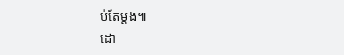ប់តែម្តង៕
ដោ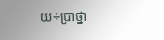យ÷ប្រាថ្នា